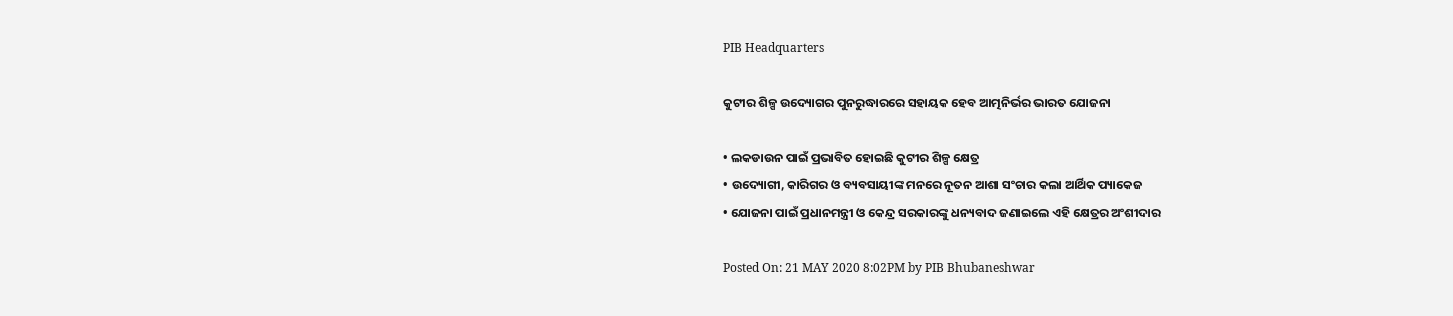PIB Headquarters

କୁଟୀର ଶିଳ୍ପ ଉଦ୍ୟୋଗର ପୁନରୁଦ୍ଧାରରେ ସହାୟକ ହେବ ଆତ୍ମନିର୍ଭର ଭାରତ ଯୋଜନା

• ଲକଡାଉନ ପାଇଁ ପ୍ରଭାବିତ ହୋଇଛି କୁଟୀର ଶିଳ୍ପ କ୍ଷେତ୍ର
• ଉଦ୍ୟୋଗୀ, କାରିଗର ଓ ବ୍ୟବସାୟୀଙ୍କ ମନରେ ନୂତନ ଆଶା ସଂଚାର କଲା ଆର୍ଥିକ ପ୍ୟାକେଜ
• ଯୋଜନା ପାଇଁ ପ୍ରଧାନମନ୍ତ୍ରୀ ଓ କେନ୍ଦ୍ର ସରକାରଙ୍କୁ ଧନ୍ୟବାଦ ଜଣାଇଲେ ଏହି କ୍ଷେତ୍ରର ଅଂଶୀଦାର

Posted On: 21 MAY 2020 8:02PM by PIB Bhubaneshwar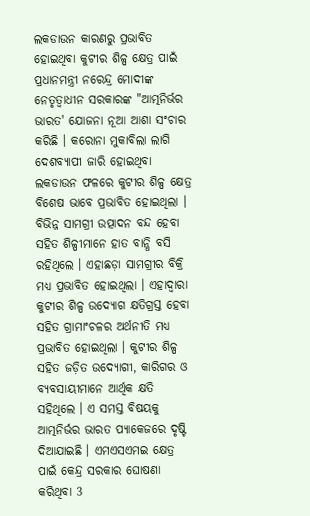ଲକଡାଉନ କାରଣରୁ ପ୍ରଭାବିତ ହୋଇଥିବା କୁଟୀର ଶିଳ୍ପ କ୍ଷେତ୍ର ପାଇଁ ପ୍ରଧାନମନ୍ତ୍ରୀ ନରେନ୍ଦ୍ର ମୋଦୀଙ୍କ ନେତୃତ୍ୱାଧୀନ ସରକାରଙ୍କ "ଆତ୍ମନିର୍ଭର ଭାରତ' ଯୋଜନା ନୂଆ ଆଶା ସଂଚାର କରିଛି । କରୋନା ମୁକାବିଲା ଲାଗି ଦେଶବ୍ୟାପୀ ଜାରି ହୋଇଥିବା ଲକଡାଉନ ଫଳରେ କୁଟୀର ଶିଳ୍ପ କ୍ଷେତ୍ର ବିଶେଷ ଭାବେ ପ୍ରଭାବିତ ହୋଇଥିଲା । ବିଭିନ୍ନ ସାମଗ୍ରୀ ଉତ୍ପାଦନ ବନ୍ଦ ହେବା ସହିତ ଶିଳ୍ପୀମାନେ ହାତ ବାନ୍ଧି ବସି ରହିଥିଲେ । ଏହାଛଡ଼ା ସାମଗ୍ରୀର ବିକ୍ରି ମଧ୍ୟ ପ୍ରଭାବିତ ହୋଇଥିଲା । ଏହାଦ୍ୱାରା କୁଟୀର ଶିଳ୍ପ ଉଦ୍ୟୋଗ କ୍ଷତିଗ୍ରସ୍ତ ହେବା ସହିତ ଗ୍ରାମାଂଚଳର ଅର୍ଥନୀତି ମଧ୍ୟ ପ୍ରଭାବିତ ହୋଇଥିଲା । କୁଟୀର ଶିଳ୍ପ ସହିତ ଜଡ଼ିତ ଉଦ୍ୟୋଗୀ, କାରିଗର ଓ ବ୍ୟବସାୟୀମାନେ ଆର୍ଥିକ କ୍ଷତି ସହିଥିଲେ । ଏ ସମସ୍ତ ବିଷୟକୁ ଆତ୍ମନିର୍ଭର ଭାରତ ପ୍ୟାକେଜରେ ଦୃଷ୍ଟି ଦିଆଯାଇଛି । ଏମଏସଏମଇ କ୍ଷେତ୍ର ପାଇଁ କେନ୍ଦ୍ର ସରକାର ଘୋଷଣା କରିଥିବା 3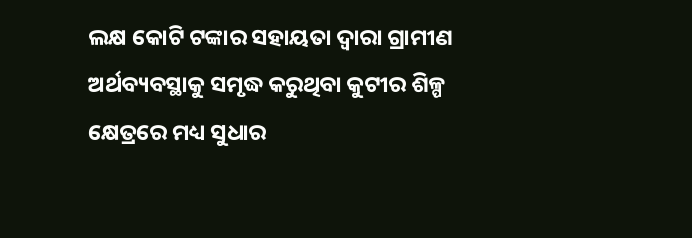ଲକ୍ଷ କୋଟି ଟଙ୍କାର ସହାୟତା ଦ୍ୱାରା ଗ୍ରାମୀଣ ଅର୍ଥବ୍ୟବସ୍ଥାକୁ ସମୃଦ୍ଧ କରୁଥିବା କୁଟୀର ଶିଳ୍ପ କ୍ଷେତ୍ରରେ ମଧ୍ୟ ସୁଧାର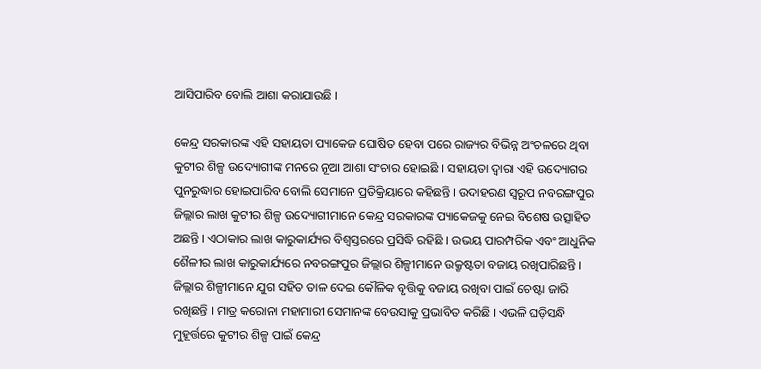ଆସିପାରିବ ବୋଲି ଆଶା କରାଯାଉଛି ।

କେନ୍ଦ୍ର ସରକାରଙ୍କ ଏହି ସହାୟତା ପ୍ୟାକେଜ ଘୋଷିତ ହେବା ପରେ ରାଜ୍ୟର ବିଭିନ୍ନ ଅଂଚଳରେ ଥିବା କୁଟୀର ଶିଳ୍ପ ଉଦ୍ୟୋଗୀଙ୍କ ମନରେ ନୂଆ ଆଶା ସଂଚାର ହୋଇଛି । ସହାୟତା ଦ୍ୱାରା ଏହି ଉଦ୍ୟୋଗର ପୁନରୁଦ୍ଧାର ହୋଇପାରିବ ବୋଲି ସେମାନେ ପ୍ରତିକ୍ରିୟାରେ କହିଛନ୍ତି । ଉଦାହରଣ ସ୍ୱରୂପ ନବରଙ୍ଗପୁର ଜିଲ୍ଲାର ଲାଖ କୁଟୀର ଶିଳ୍ପ ଉଦ୍ୟୋଗୀମାନେ କେନ୍ଦ୍ର ସରକାରଙ୍କ ପ୍ୟାକେଜକୁ ନେଇ ବିଶେଷ ଉତ୍ସାହିତ ଅଛନ୍ତି । ଏଠାକାର ଲାଖ କାରୁକାର୍ଯ୍ୟର ବିଶ୍ୱସ୍ତରରେ ପ୍ରସିଦ୍ଧି ରହିଛି । ଉଭୟ ପାରମ୍ପରିକ ଏବଂ ଆଧୁନିକ ଶୈଳୀର ଲାଖ କାରୁକାର୍ଯ୍ୟରେ ନବରଙ୍ଗପୁର ଜିଲ୍ଲାର ଶିଳ୍ପୀମାନେ ଉକ୍ରୃଷ୍ଟତା ବଜାୟ ରଖିପାରିଛନ୍ତି । ଜିଲ୍ଲାର ଶିଳ୍ପୀମାନେ ଯୁଗ ସହିତ ତାଳ ଦେଇ କୌଳିକ ବୃତ୍ତିକୁ ବଜାୟ ରଖିବା ପାଇଁ ଚେଷ୍ଟା ଜାରି ରଖିଛନ୍ତି । ମାତ୍ର କରୋନା ମହାମାରୀ ସେମାନଙ୍କ ବେଉସାକୁ ପ୍ରଭାବିତ କରିଛି । ଏଭଳି ଘଡ଼ିସନ୍ଧି ମୁହୂର୍ତ୍ତରେ କୁଟୀର ଶିଳ୍ପ ପାଇଁ କେନ୍ଦ୍ର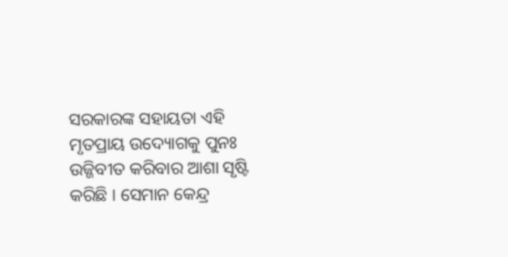ସରକାରଙ୍କ ସହାୟତା ଏହି ମୃତପ୍ରାୟ ଉଦ୍ୟୋଗକୁ ପୁନଃ ଉଜ୍ଜିବୀତ କରିବାର ଆଶା ସୃଷ୍ଟି କରିଛି । ସେମାନ କେନ୍ଦ୍ର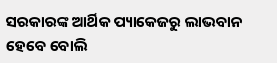ସରକାରଙ୍କ ଆର୍ଥିକ ପ୍ୟାକେଜରୁ ଲାଭବାନ ହେବେ ବୋଲି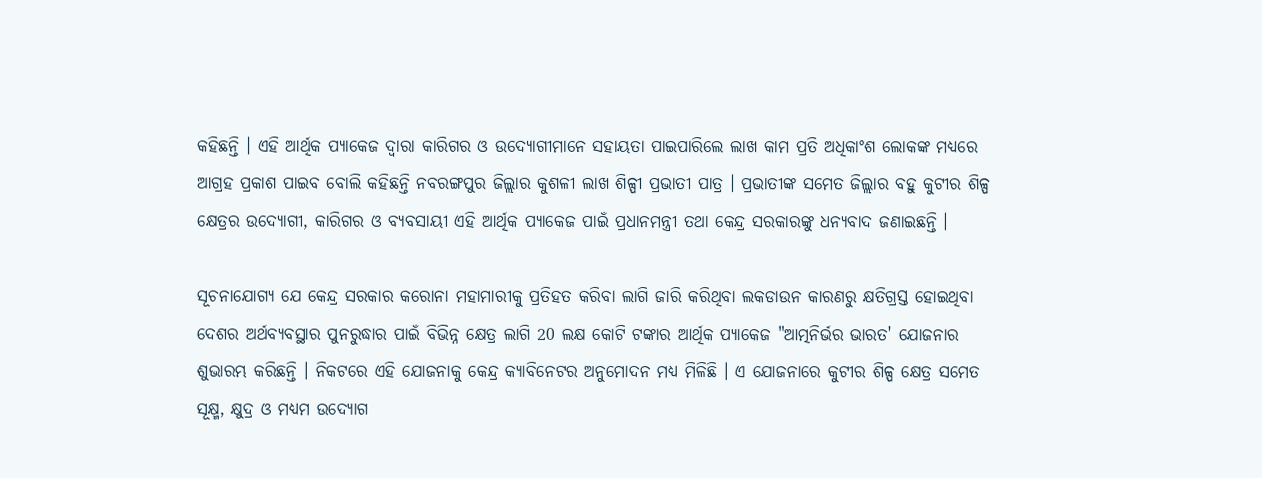କହିଛନ୍ତି । ଏହି ଆର୍ଥିକ ପ୍ୟାକେଜ ଦ୍ୱାରା କାରିଗର ଓ ଉଦ୍ୟୋଗୀମାନେ ସହାୟତା ପାଇପାରିଲେ ଲାଖ କାମ ପ୍ରତି ଅଧିକାଂଶ ଲୋକଙ୍କ ମଧ୍ୟରେ ଆଗ୍ରହ ପ୍ରକାଶ ପାଇବ ବୋଲି କହିଛନ୍ତି ନବରଙ୍ଗପୁର ଜିଲ୍ଲାର କୁଶଳୀ ଲାଖ ଶିଳ୍ପୀ ପ୍ରଭାତୀ ପାତ୍ର । ପ୍ରଭାତୀଙ୍କ ସମେତ ଜିଲ୍ଲାର ବହୁ କୁଟୀର ଶିଳ୍ପ କ୍ଷେତ୍ରର ଉଦ୍ୟୋଗୀ, କାରିଗର ଓ ବ୍ୟବସାୟୀ ଏହି ଆର୍ଥିକ ପ୍ୟାକେଜ ପାଇଁ ପ୍ରଧାନମନ୍ତ୍ରୀ ତଥା କେନ୍ଦ୍ର ସରକାରଙ୍କୁ ଧନ୍ୟବାଦ ଜଣାଇଛନ୍ତି ।

ସୂଚନାଯୋଗ୍ୟ ଯେ କେନ୍ଦ୍ର ସରକାର କରୋନା ମହାମାରୀକୁ ପ୍ରତିହତ କରିବା ଲାଗି ଜାରି କରିଥିବା ଲକଡାଉନ କାରଣରୁ କ୍ଷତିଗ୍ରସ୍ତ ହୋଇଥିବା ଦେଶର ଅର୍ଥବ୍ୟବସ୍ଥାର ପୁନରୁଦ୍ଧାର ପାଇଁ ବିଭିନ୍ନ କ୍ଷେତ୍ର ଲାଗି 20 ଲକ୍ଷ କୋଟି ଟଙ୍କାର ଆର୍ଥିକ ପ୍ୟାକେଜ "ଆତ୍ମନିର୍ଭର ଭାରତ' ଯୋଜନାର ଶୁଭାରମ୍ଭ କରିଛନ୍ତି । ନିକଟରେ ଏହି ଯୋଜନାକୁ କେନ୍ଦ୍ର କ୍ୟାବିନେଟର ଅନୁମୋଦନ ମଧ୍ୟ ମିଳିଛି । ଏ ଯୋଜନାରେ କୁଟୀର ଶିଳ୍ପ କ୍ଷେତ୍ର ସମେତ ସୂକ୍ଷ୍ମ, କ୍ଷୁଦ୍ର ଓ ମଧ୍ୟମ ଉଦ୍ୟୋଗ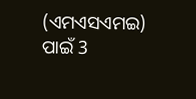(ଏମଏସଏମଇ) ପାଇଁ 3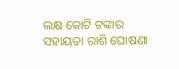ଲକ୍ଷ କୋଟି ଟଙ୍କାର ସହାୟତା ରାଶି ଘୋଷଣା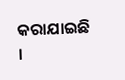କରାଯାଇଛି ।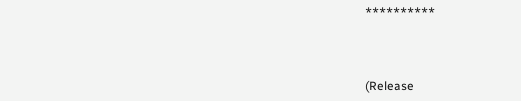**********



(Release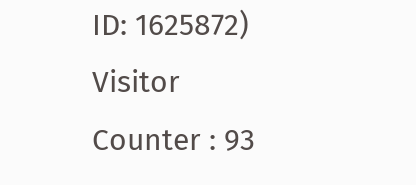ID: 1625872) Visitor Counter : 93